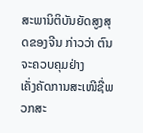ສະພານິຕິບັນຍັດສູງສຸດຂອງຈີນ ກ່າວວ່າ ຕົນຈະຄວບຄຸມຢ່າງ
ເຄັ່ງຄັດການສະເໜີຊື່ພວກສະ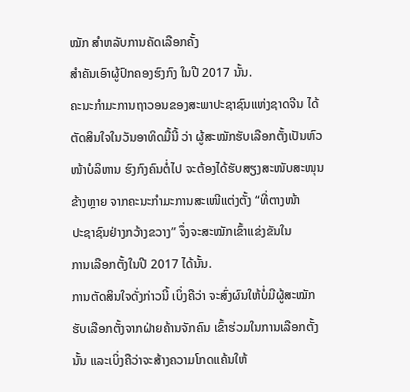ໝັກ ສຳຫລັບການຄັດເລືອກຄັ້ງ
ສຳຄັນເອົາຜູ້ປົກຄອງຮົງກົງ ໃນປີ 2017 ນັ້ນ.
ຄະນະກໍາມະການຖາວອນຂອງສະພາປະຊາຊົນແຫ່ງຊາດຈີນ ໄດ້
ຕັດສິນໃຈໃນວັນອາທິດມື້ນີ້ ວ່າ ຜູ້ສະໝັກຮັບເລືອກຕັ້ງເປັນຫົວ
ໜ້າບໍລິຫານ ຮົງກົງຄົນຕໍ່ໄປ ຈະຕ້ອງໄດ້ຮັບສຽງສະໜັບສະໜຸນ
ຂ້າງຫຼາຍ ຈາກຄະນະກຳມະການສະເໜີແຕ່ງຕັ້ງ “ທີ່ຕາງໜ້າ
ປະຊາຊົນຢ່າງກວ້າງຂວາງ” ຈຶ່ງຈະສະໝັກເຂົ້າແຂ່ງຂັນໃນ
ການເລືອກຕັ້ງໃນປີ 2017 ໄດ້ນັ້ນ.
ການຕັດສິນໃຈດັ່ງກ່າວນີ້ ເບິ່ງຄືວ່າ ຈະສົ່ງຜົນໃຫ້ບໍ່ມີຜູ້ສະໝັກ
ຮັບເລືອກຕັ້ງຈາກຝ່າຍຄ້ານຈັກຄົນ ເຂົ້າຮ່ວມໃນການເລືອກຕັ້ງ
ນັ້ນ ແລະເບິ່ງຄືວ່າຈະສ້າງຄວາມໂກດແຄ້ນໃຫ້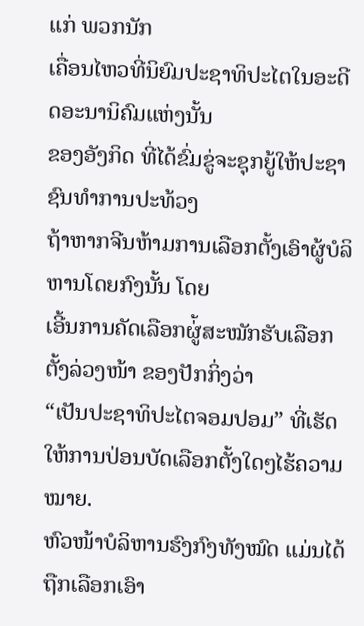ແກ່ ພວກນັກ
ເຄື່ອນໄຫວທີ່ນິຍົມປະຊາທິປະໄຕໃນອະດີດອະນານິຄົມແຫ່ງນັ້ນ
ຂອງອັງກິດ ທີ່ໄດ້ຂົ່ມຂູ່ຈະຊຸກຍູ້ໃຫ້ປະຊາຊົນທຳການປະທ້ວງ
ຖ້າຫາກຈີນຫ້າມການເລືອກຕັ້ງເອົາຜູ້ບໍລິຫານໂດຍກົງນັ້ນ ໂດຍ
ເອີ້ນການຄັດເລືອກຜູ່້ສະໝັກຮັບເລືອກຕັ້ງລ່ວງໜ້າ ຂອງປັກກິ່ງວ່າ
“ເປັນປະຊາທິປະໄຕຈອມປອມ” ທີ່ເຮັດໃຫ້ການປ່ອນບັດເລືອກຕັ້ງໃດໆໄຮ້ຄວາມໝາຍ.
ຫົວໜ້າບໍລິຫານຮົງກົງທັງໝົດ ແມ່ນໄດ້ຖືກເລືອກເອົາ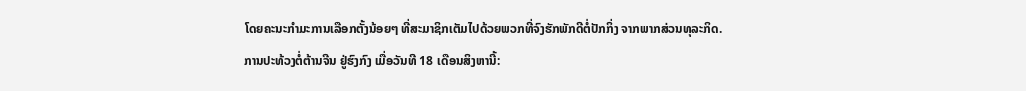ໂດຍຄະນະກຳມະການເລືອກຕັ້ງນ້ອຍໆ ທີ່ສະມາຊິກເຕັມໄປດ້ວຍພວກທີ່ຈົງຮັກພັກດີຕໍ່ປັກກິ່ງ ຈາກພາກສ່ວນທຸລະກິດ.
ການປະທ້ວງຕໍ່ຕ້ານຈີນ ຢູ່ຮົງກົງ ເມື່ອວັນທີ 18 ເດືອນສິງຫານີ້: